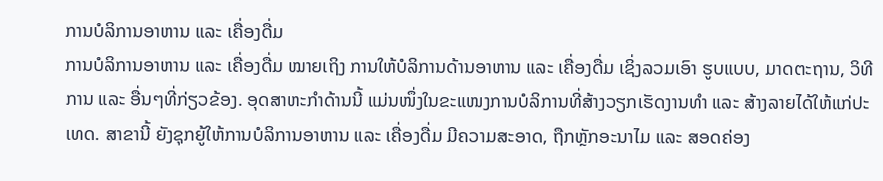ການບໍລິການອາຫານ ແລະ ເຄື່ອງດື່ມ
ການບໍລິການອາຫານ ແລະ ເຄື່ອງດື່ມ ໝາຍເຖິງ ການໃຫ້ບໍລິການດ້ານອາຫານ ແລະ ເຄື່ອງດື່ມ ເຊິ່ງລວມເອົາ ຮູບແບບ, ມາດຕະຖານ, ວິທີການ ແລະ ອື່ນໆທີ່ກ່ຽວຂ້ອງ. ອຸດສາຫະກໍາດ້ານນີ້ ແມ່ນໜຶ່ງໃນຂະແໜງການບໍລິການທີ່ສ້າງວຽກເຮັດງານທໍາ ແລະ ສ້າງລາຍໄດ້ໃຫ້ແກ່ປະເທດ. ສາຂານີ້ ຍັງຊຸກຍູ້ໃຫ້ການບໍລິການອາຫານ ແລະ ເຄື່ອງດື່ມ ມີຄວາມສະອາດ, ຖືກຫຼັກອະນາໄມ ແລະ ສອດຄ່ອງ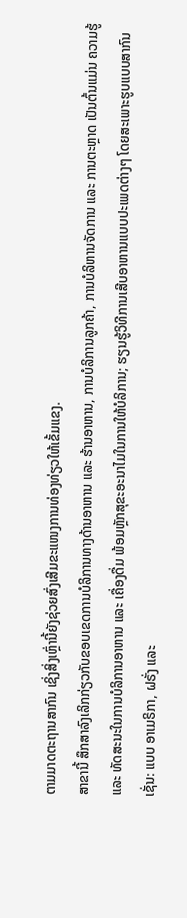ຕາມມາດຕະຖານສາກົນ ເຊິ່ງສິ່ງເຫຼົ່ານີ້ຍັງຊ່ວຍສົ່ງເສີມຂະແໜງການທ່ອງທ່ຽວໃຫ້ເຂັ້ມແຂງ.
ສາຂານີ້ ສຶກສາລົງເລິກກ່ຽວກັບຂອບເຂດການບໍລິການທາງດ້ານອາຫານ ແລະ ຮ້ານອາຫານ, ການບໍລິການລູກຄ້າ, ການບໍລິຫານຈັດການ ແລະ ການຕະຫຼາດ ເປັນຕົ້ນແມ່ນ ຄວາມຮູ້ ແລະ ທັດສະນະໃນການບໍລິການອາຫານ ແລະ ເຄື່ອງດື່ມ ພ້ອມຫຼັກສຸຂະອະນາໄມໃນການໃຫ້ບໍລິການ; ຮຽນຮູ້ວິທີການເສີບອາຫານແບບປະເພດຕ່າງໆ ໂດຍສະເພາະຮູບແບບສາກົນ ເຊັ່ນ: ແບບ ອາເມຣິກາ, ຝຣັ່ງ ແລະ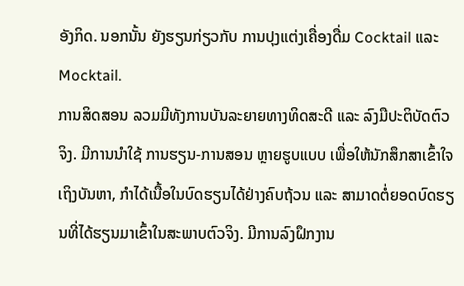ອັງກິດ. ນອກນັ້ນ ຍັງຮຽນກ່ຽວກັບ ການປຸງແຕ່ງເຄື່ອງດື່ມ Cocktail ແລະ Mocktail.
ການສິດສອນ ລວມມີທັງການບັນລະຍາຍທາງທິດສະດີ ແລະ ລົງມືປະຕິບັດຕົວຈິງ. ມີການນໍາໃຊ້ ການຮຽນ-ການສອນ ຫຼາຍຮູບແບບ ເພື່ອໃຫ້ນັກສຶກສາເຂົ້າໃຈເຖິງບັນຫາ, ກໍາໄດ້ເນື້ອໃນບົດຮຽນໄດ້ຢ່າງຄົບຖ້ວນ ແລະ ສາມາດຕໍ່ຍອດບົດຮຽນທີ່ໄດ້ຮຽນມາເຂົ້າໃນສະພາບຕົວຈິງ. ມີການລົງຝຶກງານ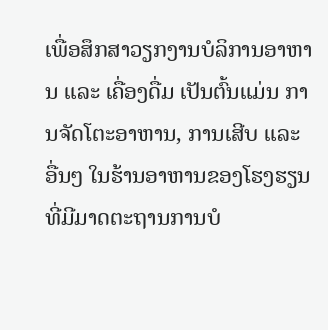ເພື່ອສຶກສາວຽກງານບໍລິການອາຫານ ແລະ ເຄື່ອງດື່ມ ເປັນຕົ້ນແມ່ນ ການຈັດໂຕະອາຫານ, ການເສີບ ແລະ ອື່ນໆ ໃນຮ້ານອາຫານຂອງໂຮງຮຽນ ທີ່ມີມາດຕະຖານການບໍ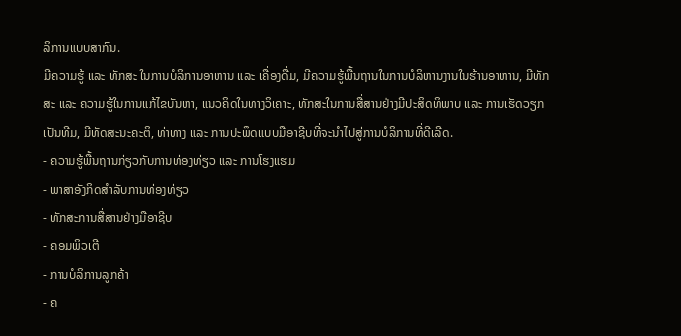ລິການແບບສາກົນ.
ມີຄວາມຮູ້ ແລະ ທັກສະ ໃນການບໍລິການອາຫານ ແລະ ເຄື່ອງດື່ມ, ມີຄວາມຮູ້ພື້ນຖານໃນການບໍລິຫານງານໃນຮ້ານອາຫານ, ມີທັກສະ ແລະ ຄວາມຮູ້ໃນການແກ້ໄຂບັນຫາ, ແນວຄິດໃນທາງວິເຄາະ, ທັກສະໃນການສື່ສານຢ່າງມີປະສິດທິພາບ ແລະ ການເຮັດວຽກເປັນທີມ, ມີທັດສະນະຄະຕິ, ທ່າທາງ ແລະ ການປະພຶດແບບມືອາຊີບທີ່ຈະນໍາໄປສູ່ການບໍລິການທີ່ດີເລີດ.
- ຄວາມຮູ້ພື້ນຖານກ່ຽວກັບການທ່ອງທ່ຽວ ແລະ ການໂຮງແຮມ
- ພາສາອັງກິດສໍາລັບການທ່ອງທ່ຽວ
- ທັກສະການສື່ສານຢ່າງມືອາຊີບ
- ຄອມພິວເຕີ
- ການບໍລິການລູກຄ້າ
- ຄ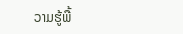ວາມຮູ້ພື້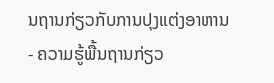ນຖານກ່ຽວກັບການປຸງແຕ່ງອາຫານ
- ຄວາມຮູ້ພື້ນຖານກ່ຽວ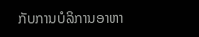ກັບການບໍລິການອາຫາ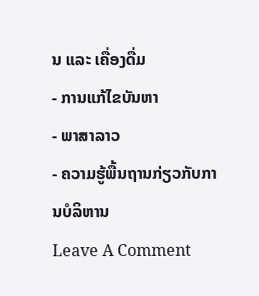ນ ແລະ ເຄື່ອງດື່ມ
- ການແກ້ໄຂບັນຫາ
- ພາສາລາວ
- ຄວາມຮູ້ພື້ນຖານກ່ຽວກັບການບໍລິຫານ
Leave A Comment